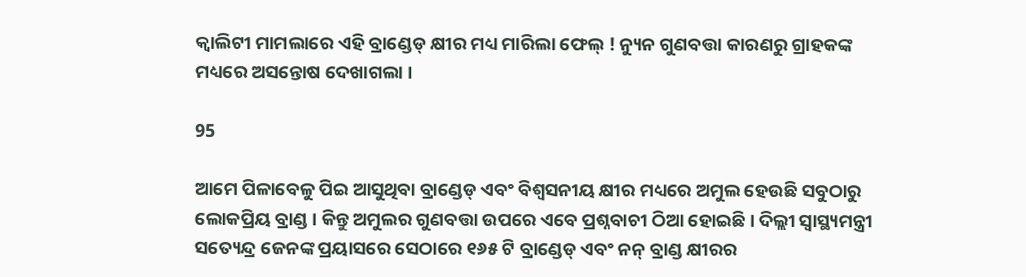କ୍ୱାଲିଟୀ ମାମଲାରେ ଏହି ବ୍ରାଣ୍ଡେଡ୍ କ୍ଷୀର ମଧ୍ୟ ମାରିଲା ଫେଲ୍ ! ନ୍ୟୁନ ଗୁଣବତ୍ତା କାରଣରୁ ଗ୍ରାହକଙ୍କ ମଧ୍ୟରେ ଅସନ୍ତୋଷ ଦେଖାଗଲା ।

95

ଆମେ ପିଳାବେଳୁ ପିଇ ଆସୁଥିବା ବ୍ରାଣ୍ଡେଡ୍ ଏବଂ ବିଶ୍ୱସନୀୟ କ୍ଷୀର ମଧ୍ୟରେ ଅମୁଲ ହେଉଛି ସବୁଠାରୁ ଲୋକପ୍ରିୟ ବ୍ରାଣ୍ଡ । କିନ୍ତୁ ଅମୁଲର ଗୁଣବତ୍ତା ଉପରେ ଏବେ ପ୍ରଶ୍ନବାଚୀ ଠିଆ ହୋଇଛି । ଦିଲ୍ଲୀ ସ୍ୱାସ୍ଥ୍ୟମନ୍ତ୍ରୀ ସତ୍ୟେନ୍ଦ୍ର ଜେନଙ୍କ ପ୍ରୟାସରେ ସେଠାରେ ୧୬୫ ଟି ବ୍ରାଣ୍ଡେଡ୍ ଏବଂ ନନ୍ ବ୍ରାଣ୍ଡ କ୍ଷୀରର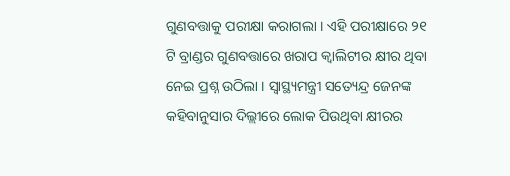ଗୁଣବତ୍ତାକୁ ପରୀକ୍ଷା କରାଗଲା । ଏହି ପରୀକ୍ଷାରେ ୨୧ ଟି ବ୍ରାଣ୍ଡର ଗୁଣବତ୍ତାରେ ଖରାପ କ୍ୱାଲିଟୀର କ୍ଷୀର ଥିବା ନେଇ ପ୍ରଶ୍ନ ଉଠିଲା । ସ୍ୱାସ୍ଥ୍ୟମନ୍ତ୍ରୀ ସତ୍ୟେନ୍ଦ୍ର ଜେନଙ୍କ କହିବାନୁସାର ଦିଲ୍ଲୀରେ ଲୋକ ପିଉଥିବା କ୍ଷୀରର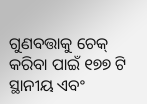ଗୁଣବତ୍ତାକୁ ଚେକ୍ କରିବା ପାଇଁ ୧୭୭ ଟି ସ୍ଥାନୀୟ ଏବଂ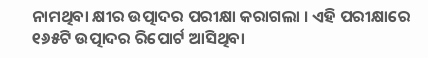ନାମଥିବା କ୍ଷୀର ଉତ୍ପାଦର ପରୀକ୍ଷା କରାଗଲା । ଏହି ପରୀକ୍ଷାରେ ୧୬୫ଟି ଉତ୍ପାଦର ରିପୋର୍ଟ ଆସିଥିବା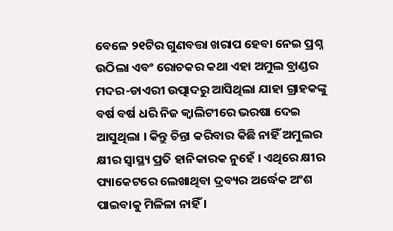ବେଳେ ୨୧ଟିର ଗୁଣବତ୍ତା ଖରାପ ହେବା ନେଇ ପ୍ରଶ୍ନ ଉଠିଲା ଏବଂ ରୋଚକର କଥା ଏହା ଅମୁଲ ବ୍ରାଣ୍ଡର ମଦର-ଡାଏରୀ ଉତ୍ପାଦରୁ ଆସିଥିଲା ଯାହା ଗ୍ରାହକଙ୍କୁ ବର୍ଷ ବର୍ଷ ଧରି ନିଜ କ୍ୱାଲିଟୀରେ ଭରଷା ଦେଇ ଆସୁଥିଲା । କିନ୍ତୁ ଚିନ୍ତା କରିବାର କିଛି ନାହିଁ ଅମୁଲର କ୍ଷୀର ସ୍ୱାସ୍ଥ୍ୟ ପ୍ରତି ହାନିକାରକ ନୁହେଁ । ଏଥିରେ କ୍ଷୀର ପ୍ୟାକେଟରେ ଲେଖାଥିବା ଦ୍ରବ୍ୟର ଅର୍ଦ୍ଧେକ ଅଂଶ ପାଇବାକୁ ମିଳିଳା ନାହିଁ ।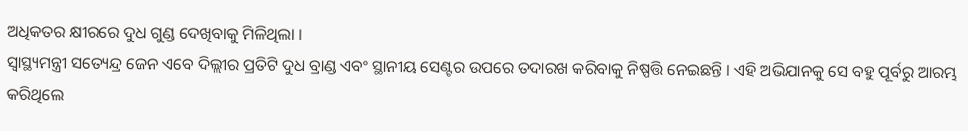ଅଧିକତର କ୍ଷୀରରେ ଦୁଧ ଗୁଣ୍ଡ ଦେଖିବାକୁ ମିଳିଥିଲା ।
ସ୍ୱାସ୍ଥ୍ୟମନ୍ତ୍ରୀ ସତ୍ୟେନ୍ଦ୍ର ଜେନ ଏବେ ଦିଲ୍ଲୀର ପ୍ରତିଟି ଦୁଧ ବ୍ରାଣ୍ଡ ଏବଂ ସ୍ଥାନୀୟ ସେଣ୍ଟର ଉପରେ ତଦାରଖ କରିବାକୁ ନିଷ୍ପତ୍ତି ନେଇଛନ୍ତି । ଏହି ଅଭିଯାନକୁ ସେ ବହୁ ପୂର୍ବରୁ ଆରମ୍ଭ କରିଥିଲେ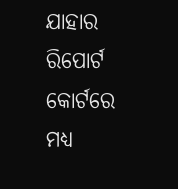ଯାହାର ରିପୋର୍ଟ କୋର୍ଟରେ ମଧ୍ୟ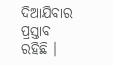ଦିଆଯିବାର ପ୍ରସ୍ତାବ ରହିଛି ।